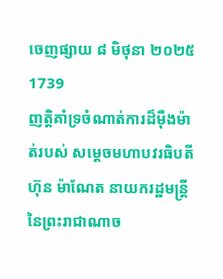ចេញផ្សាយ ៨ មិថុនា ២០២៥
1739
ញត្តិគាំទ្រចំណាត់ការដ៏ម៉ឺងម៉ាត់របស់ សម្តេចមហាបវរធិបតី ហ៊ុន ម៉ាណែត នាយករដ្ឋមន្ត្រីនៃព្រះរាជាណាច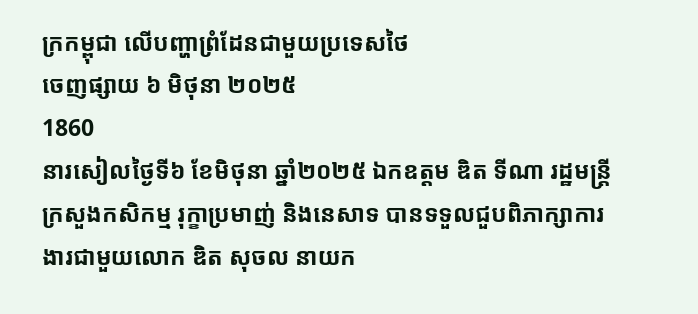ក្រកម្ពុជា លើបញ្ហាព្រំដែនជាមួយប្រទេសថៃ
ចេញផ្សាយ ៦ មិថុនា ២០២៥
1860
នារសៀលថ្ងៃទី៦ ខែមិថុនា ឆ្នាំ២០២៥ ឯកឧត្តម ឌិត ទីណា រដ្ឋមន្ត្រីក្រសួងកសិកម្ម រុក្ខាប្រមាញ់ និងនេសាទ បានទទួលជួបពិភាក្សាការងារជាមួយលោក ឌិត សុចល នាយក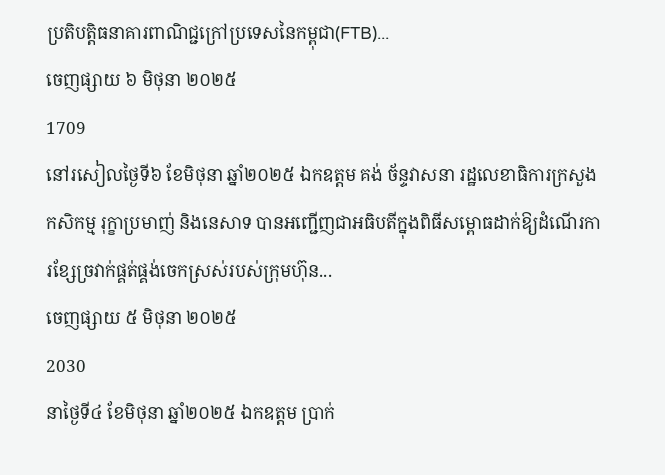ប្រតិបត្តិធនាគារពាណិជ្ជក្រៅប្រទេសនៃកម្ពុជា(FTB)...
ចេញផ្សាយ ៦ មិថុនា ២០២៥
1709
នៅរសៀលថ្ងៃទី៦ ខែមិថុនា ឆ្នាំ២០២៥ ឯកឧត្តម គង់ ច័ន្ទវាសនា រដ្ឋលេខាធិការក្រសួងកសិកម្ម រុក្ខាប្រមាញ់ និងនេសាទ បានអញ្ជើញជាអធិបតីក្នុងពិធីសម្ពោធដាក់ឱ្យដំណើរការខ្សែច្រវាក់ផ្គត់ផ្គង់ចេកស្រស់របស់ក្រុមហ៊ុន...
ចេញផ្សាយ ៥ មិថុនា ២០២៥
2030
នាថ្ងៃទី៤ ខែមិថុនា ឆ្នាំ២០២៥ ឯកឧត្តម ប្រាក់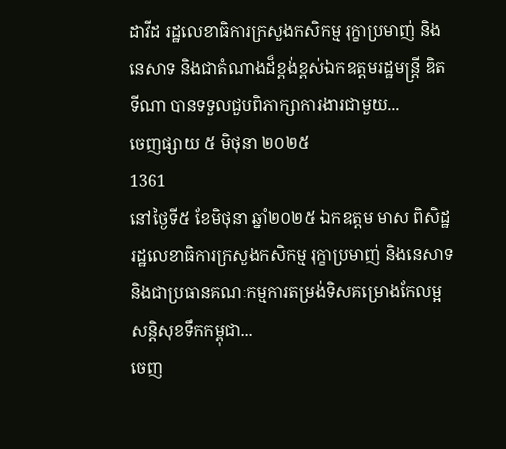ដាវីដ រដ្ឋលេខាធិការក្រសួងកសិកម្ម រុក្ខាប្រមាញ់ និងនេសាទ និងជាតំណាងដ៏ខ្ពង់ខ្ពស់ឯកឧត្តមរដ្ឋមន្រ្តី ឌិត ទីណា បានទទួលជួបពិភាក្សាការងារជាមួយ...
ចេញផ្សាយ ៥ មិថុនា ២០២៥
1361
នៅថ្ងៃទី៥ ខែមិថុនា ឆ្នាំ២០២៥ ឯកឧត្តម មាស ពិសិដ្ឋ រដ្ឋលេខាធិការក្រសួងកសិកម្ម រុក្ខាប្រមាញ់ និងនេសាទ និងជាប្រធានគណៈកម្មការតម្រង់ទិសគម្រោងកែលម្អសន្ដិសុខទឹកកម្ពុជា...
ចេញ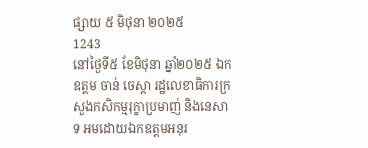ផ្សាយ ៥ មិថុនា ២០២៥
1243
នៅថ្ងៃទី៥ ខែមិថុនា ឆ្នាំ២០២៥ ឯកឧត្តម ចាន់ ចេស្តា រដ្ឋលេខាធិការក្រសួងកសិកម្មរុក្ខាប្រមាញ់ និងនេសាទ អមដោយឯកឧត្តមអនុរ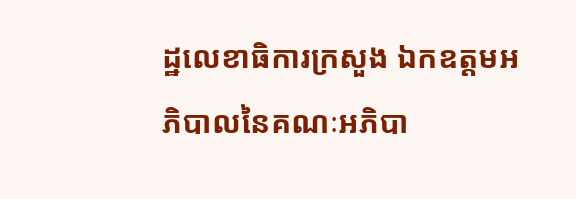ដ្ឋលេខាធិការក្រសួង ឯកឧត្តមអភិបាលនៃគណៈអភិបា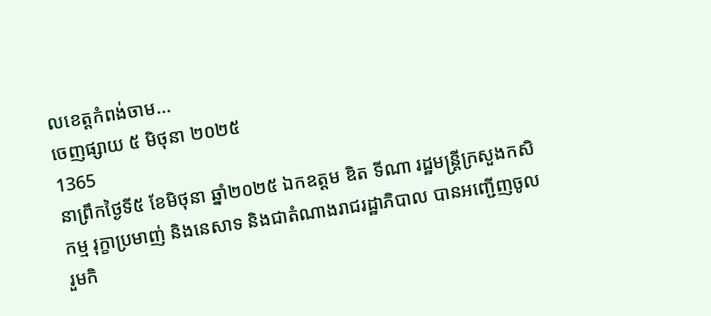លខេត្តកំពង់ចាម...
ចេញផ្សាយ ៥ មិថុនា ២០២៥
1365
នាព្រឹកថ្ងៃទី៥ ខែមិថុនា ឆ្នាំ២០២៥ ឯកឧត្តម ឌិត ទីណា រដ្ឋមន្រ្តីក្រសួងកសិកម្ម រុក្ខាប្រមាញ់ និងនេសាទ និងជាតំណាងរាជរដ្ឋាភិបាល បានអញ្ជេីញចូលរួមកិ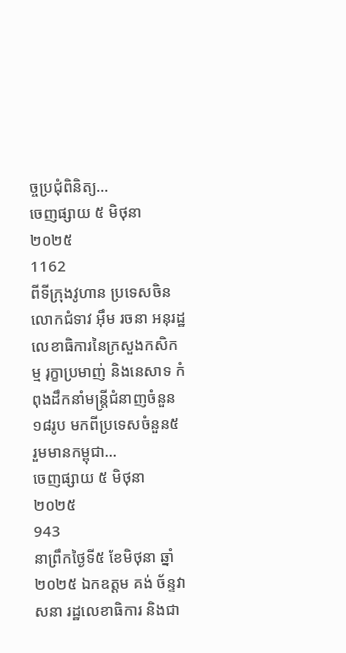ច្ចប្រជុំពិនិត្យ...
ចេញផ្សាយ ៥ មិថុនា ២០២៥
1162
ពីទីក្រុងវូហាន ប្រទេសចិន លោកជំទាវ អ៊ឹម រចនា អនុរដ្ឋលេខាធិការនៃក្រសួងកសិកម្ម រុក្ខាប្រមាញ់ និងនេសាទ កំពុងដឹកនាំមន្ដ្រីជំនាញចំនួន ១៨រូប មកពីប្រទេសចំនួន៥ រួមមានកម្ពុជា...
ចេញផ្សាយ ៥ មិថុនា ២០២៥
943
នាព្រឹកថ្ងៃទី៥ ខែមិថុនា ឆ្នាំ២០២៥ ឯកឧត្តម គង់ ច័ន្ទវាសនា រដ្ឋលេខាធិការ និងជា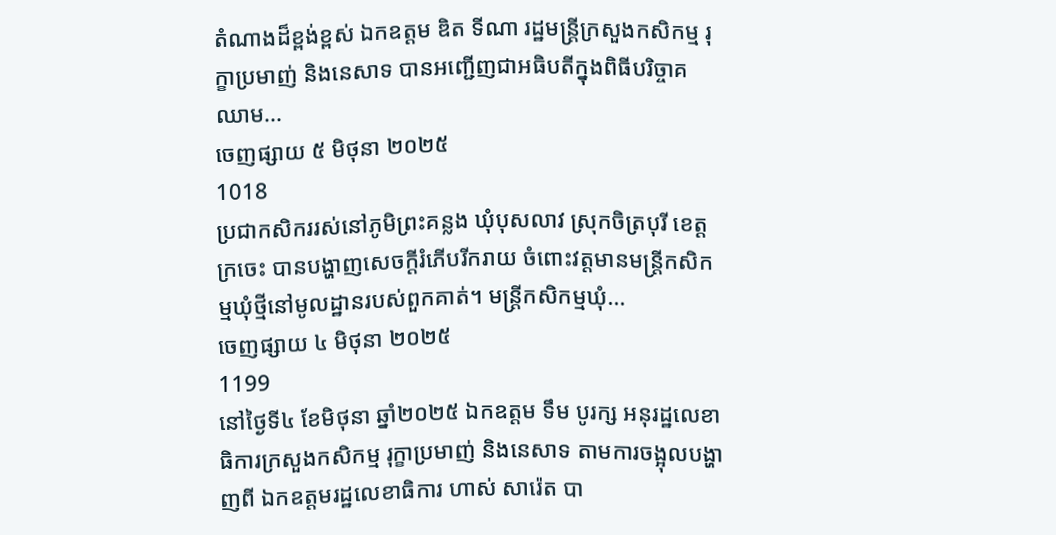តំណាងដ៏ខ្ពង់ខ្ពស់ ឯកឧត្តម ឌិត ទីណា រដ្ឋមន្ត្រីក្រសួងកសិកម្ម រុក្ខាប្រមាញ់ និងនេសាទ បានអញ្ជើញជាអធិបតីក្នុងពិធីបរិច្ចាគឈាម...
ចេញផ្សាយ ៥ មិថុនា ២០២៥
1018
ប្រជាកសិកររស់នៅភូមិព្រះគន្លង ឃុំបុសលាវ ស្រុកចិត្របុរី ខេត្តក្រចេះ បានបង្ហាញសេចក្តីរំភើបរីករាយ ចំពោះវត្តមានមន្រ្តីកសិកម្មឃុំថ្មីនៅមូលដ្ឋានរបស់ពួកគាត់។ មន្ដ្រីកសិកម្មឃុំ...
ចេញផ្សាយ ៤ មិថុនា ២០២៥
1199
នៅថ្ងៃទី៤ ខែមិថុនា ឆ្នាំ២០២៥ ឯកឧត្តម ទឹម បូរក្ស អនុរដ្ឋលេខាធិការក្រសួងកសិកម្ម រុក្ខាប្រមាញ់ និងនេសាទ តាមការចង្អុលបង្ហាញពី ឯកឧត្តមរដ្ឋលេខាធិការ ហាស់ សារ៉េត បា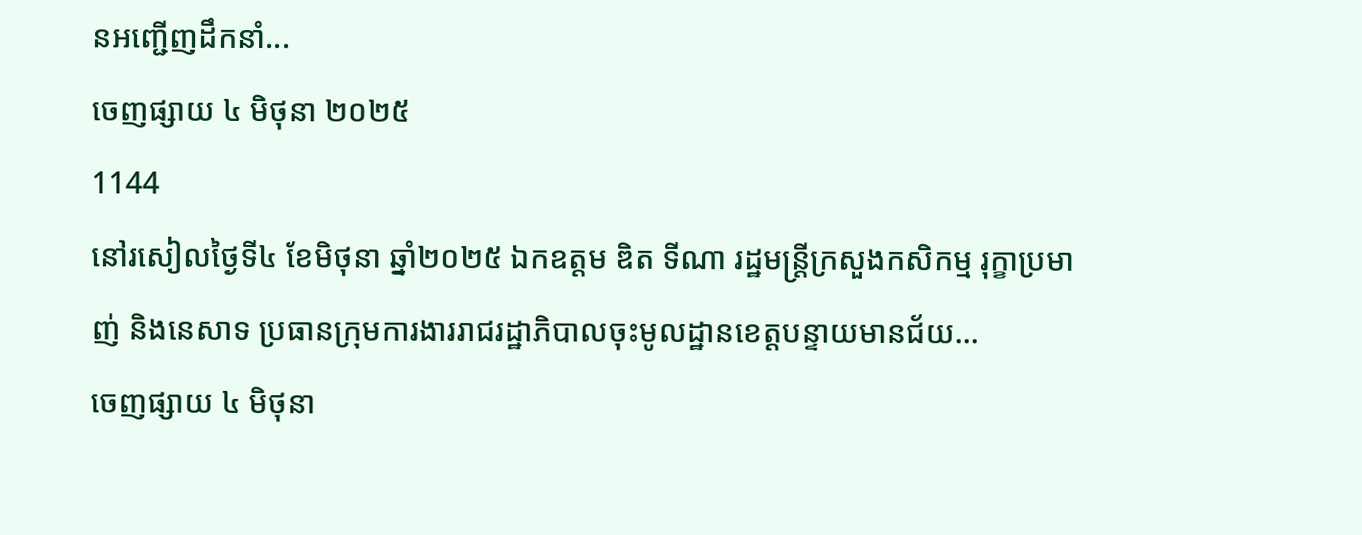នអញ្ជើញដឹកនាំ...
ចេញផ្សាយ ៤ មិថុនា ២០២៥
1144
នៅរសៀលថ្ងៃទី៤ ខែមិថុនា ឆ្នាំ២០២៥ ឯកឧត្តម ឌិត ទីណា រដ្ឋមន្ត្រីក្រសួងកសិកម្ម រុក្ខាប្រមាញ់ និងនេសាទ ប្រធានក្រុមការងាររាជរដ្ឋាភិបាលចុះមូលដ្ឋានខេត្តបន្ទាយមានជ័យ...
ចេញផ្សាយ ៤ មិថុនា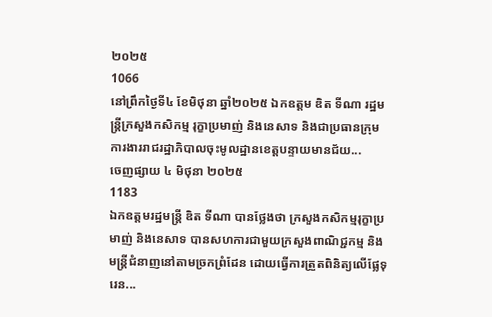២០២៥
1066
នៅព្រឹកថ្ងៃទី៤ ខែមិថុនា ឆ្នាំ២០២៥ ឯកឧត្តម ឌិត ទីណា រដ្ឋមន្ត្រីក្រសួងកសិកម្ម រុក្ខាប្រមាញ់ និងនេសាទ និងជាប្រធានក្រុមការងាររាជរដ្ឋាភិបាលចុះមូលដ្ឋានខេត្តបន្ទាយមានជ័យ...
ចេញផ្សាយ ៤ មិថុនា ២០២៥
1183
ឯកឧត្តមរដ្ឋមន្ត្រី ឌិត ទីណា បានថ្លែងថា ក្រសួងកសិកម្មរុក្ខាប្រមាញ់ និងនេសាទ បានសហការជាមួយក្រសួងពាណិជ្ជកម្ម និងមន្ត្រីជំនាញនៅតាមច្រកព្រំដែន ដោយធ្វើការត្រួតពិនិត្យលើផ្លែទុរេន...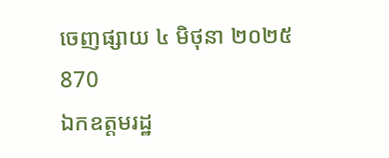ចេញផ្សាយ ៤ មិថុនា ២០២៥
870
ឯកឧត្តមរដ្ឋ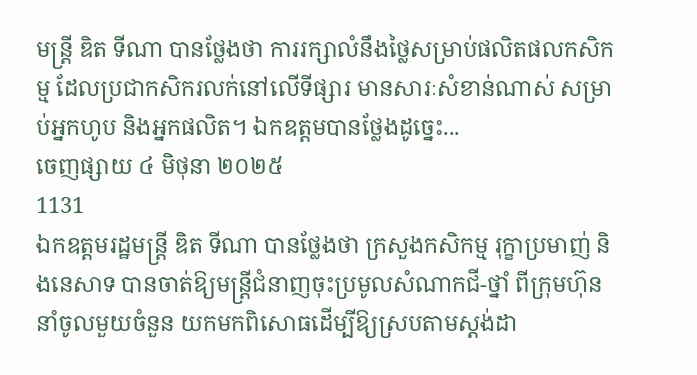មន្ត្រី ឌិត ទីណា បានថ្លែងថា ការរក្សាលំនឹងថ្លៃសម្រាប់ផលិតផលកសិកម្ម ដែលប្រជាកសិករលក់នៅលើទីផ្សារ មានសារៈសំខាន់ណាស់ សម្រាប់អ្នកហូប និងអ្នកផលិត។ ឯកឧត្តមបានថ្លែងដូច្នេះ...
ចេញផ្សាយ ៤ មិថុនា ២០២៥
1131
ឯកឧត្តមរដ្ឋមន្ត្រី ឌិត ទីណា បានថ្លែងថា ក្រសួងកសិកម្ម រុក្ខាប្រមាញ់ និងនេសាទ បានចាត់ឱ្យមន្ត្រីជំនាញចុះប្រមូលសំណាកជី-ថ្នាំ ពីក្រុមហ៊ុននាំចូលមួយចំនួន យកមកពិសោធដើម្បីឱ្យស្របតាមស្តង់ដា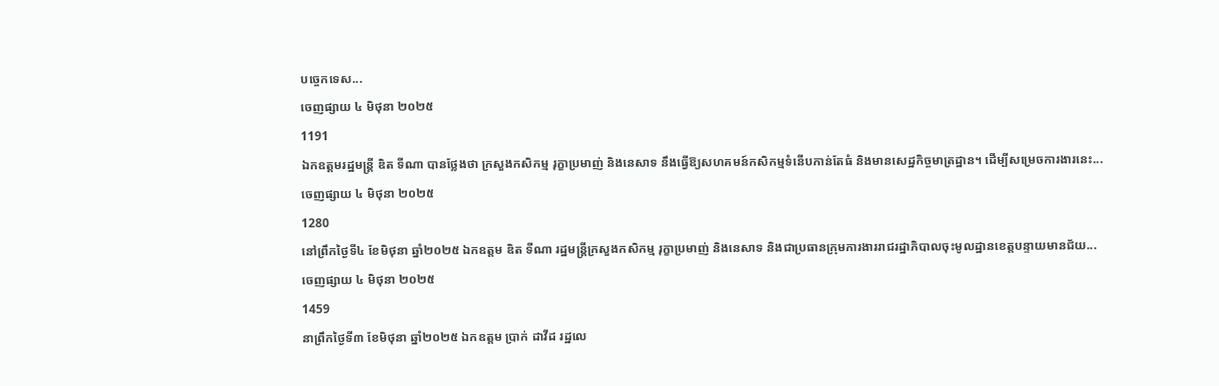បច្ចេកទេស...
ចេញផ្សាយ ៤ មិថុនា ២០២៥
1191
ឯកឧត្តមរដ្ឋមន្ត្រី ឌិត ទីណា បានថ្លែងថា ក្រសួងកសិកម្ម រុក្ខាប្រមាញ់ និងនេសាទ នឹងធ្វើឱ្យសហគមន៍កសិកម្មទំនើបកាន់តែធំ និងមានសេដ្ឋកិច្ចមាត្រដ្ឋាន។ ដើម្បីសម្រេចការងារនេះ...
ចេញផ្សាយ ៤ មិថុនា ២០២៥
1280
នៅព្រឹកថ្ងៃទី៤ ខែមិថុនា ឆ្នាំ២០២៥ ឯកឧត្តម ឌិត ទីណា រដ្ឋមន្ត្រីក្រសួងកសិកម្ម រុក្ខាប្រមាញ់ និងនេសាទ និងជាប្រធានក្រុមការងាររាជរដ្ឋាភិបាលចុះមូលដ្ឋានខេត្តបន្ទាយមានជ័យ...
ចេញផ្សាយ ៤ មិថុនា ២០២៥
1459
នាព្រឹកថ្ងៃទី៣ ខែមិថុនា ឆ្នាំ២០២៥ ឯកឧត្តម ប្រាក់ ដាវីដ រដ្ឋលេ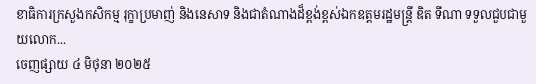ខាធិការក្រសួងកសិកម្ម រុក្ខាប្រមាញ់ និងនេសាទ និងជាតំណាងដ៏ខ្ពង់ខ្ពស់ឯកឧត្តមរដ្ឋមន្រ្តី ឌិត ទីណា ទទួលជួបជាមួយលោក...
ចេញផ្សាយ ៤ មិថុនា ២០២៥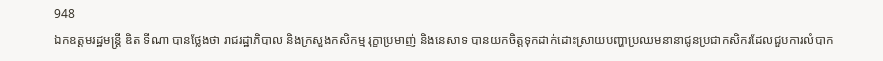948
ឯកឧត្តមរដ្ឋមន្ត្រី ឌិត ទីណា បានថ្លែងថា រាជរដ្ឋាភិបាល និងក្រសួងកសិកម្ម រុក្ខាប្រមាញ់ និងនេសាទ បានយកចិត្តទុកដាក់ដោះស្រាយបញ្ហាប្រឈមនានាជូនប្រជាកសិករដែលជួបការលំបាក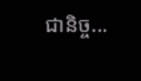ជានិច្ច...